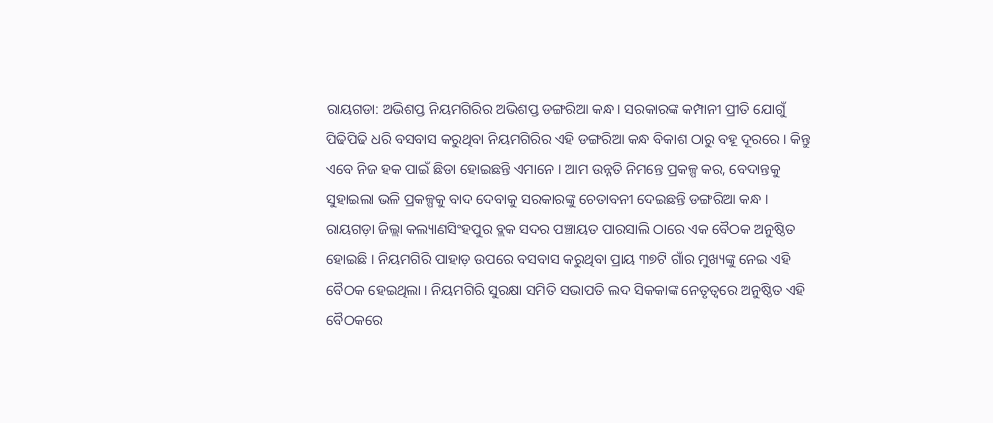ରାୟଗଡା: ଅଭିଶପ୍ତ ନିୟମଗିରିର ଅଭିଶପ୍ତ ଡଙ୍ଗରିଆ କନ୍ଧ । ସରକାରଙ୍କ କମ୍ପାନୀ ପ୍ରୀତି ଯୋଗୁଁ ପିଢିପିଢି ଧରି ବସବାସ କରୁଥିବା ନିୟମଗିରିର ଏହି ଡଙ୍ଗରିଆ କନ୍ଧ ବିକାଶ ଠାରୁ ବହୂ ଦୂରରେ । କିନ୍ତୁ ଏବେ ନିଜ ହକ ପାଇଁ ଛିଡା ହୋଇଛନ୍ତି ଏମାନେ । ଆମ ଉନ୍ନତି ନିମନ୍ତେ ପ୍ରକଳ୍ପ କର, ବେଦାନ୍ତକୁ ସୁହାଇଲା ଭଳି ପ୍ରକଳ୍ପକୁ ବାଦ ଦେବାକୁ ସରକାରଙ୍କୁ ଚେତାବନୀ ଦେଇଛନ୍ତି ଡଙ୍ଗରିଆ କନ୍ଧ ।
ରାୟଗଡ଼ା ଜିଲ୍ଲା କଲ୍ୟାଣସିଂହପୁର ବ୍ଲକ ସଦର ପଞ୍ଚାୟତ ପାରସାଲି ଠାରେ ଏକ ବୈଠକ ଅନୁଷ୍ଠିତ ହୋଇଛି । ନିୟମଗିରି ପାହାଡ଼ ଉପରେ ବସବାସ କରୁଥିବା ପ୍ରାୟ ୩୭ଟି ଗାଁର ମୁଖ୍ୟଙ୍କୁ ନେଇ ଏହି ବୈଠକ ହେଇଥିଲା । ନିୟମଗିରି ସୁରକ୍ଷା ସମିତି ସଭାପତି ଲଦ ସିକକାଙ୍କ ନେତୃତ୍ୱରେ ଅନୁଷ୍ଠିତ ଏହି ବୈଠକରେ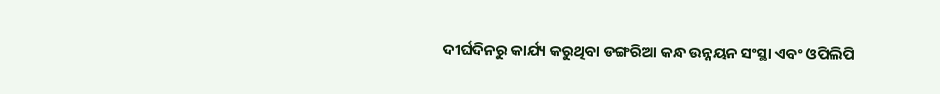ଦୀର୍ଘଦିନରୁ କାର୍ଯ୍ୟ କରୁଥିବା ଡଙ୍ଗରିଆ କନ୍ଧ ଉନ୍ନୟନ ସଂସ୍ଥା ଏବଂ ଓପିଲିପି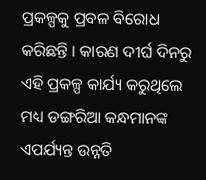ପ୍ରକଳ୍ପକୁ ପ୍ରବଳ ବିରୋଧ କରିଛନ୍ତି । କାରଣ ଦୀର୍ଘ ଦିନରୁ ଏହି ପ୍ରକଳ୍ପ କାର୍ଯ୍ୟ କରୁଥିଲେ ମଧ୍ୟ ଡଙ୍ଗରିଆ କନ୍ଧମାନଙ୍କ ଏପର୍ଯ୍ୟନ୍ତ ଉନ୍ନତି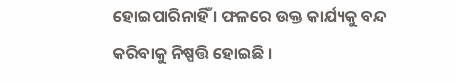ହୋଇପାରିନାହିଁ । ଫଳରେ ଉକ୍ତ କାର୍ଯ୍ୟକୁ ବନ୍ଦ କରିବାକୁ ନିଷ୍ପତ୍ତି ହୋଇଛି ।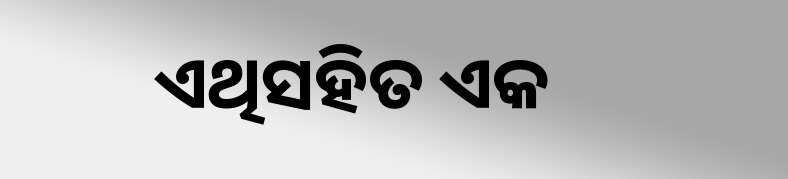ଏଥିସହିତ ଏକ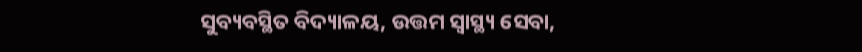ସୁବ୍ୟବସ୍ଥିତ ବିଦ୍ୟାଳୟ, ଉତ୍ତମ ସ୍ବାସ୍ଥ୍ୟ ସେବା,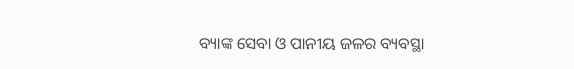ବ୍ୟାଙ୍କ ସେବା ଓ ପାନୀୟ ଜଳର ବ୍ୟବସ୍ଥା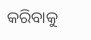କରିବାକୁ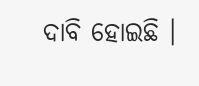ଦାବି ହୋଇଛି ।